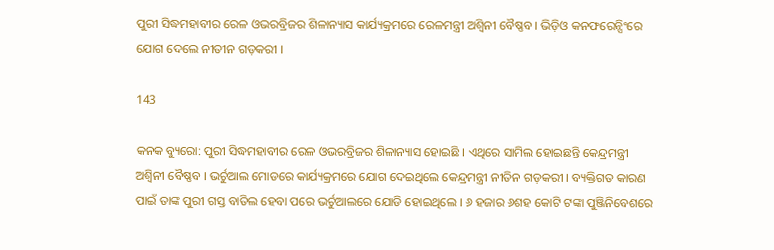ପୁରୀ ସିଦ୍ଧମହାବୀର ରେଳ ଓଭରବ୍ରିଜର ଶିଳାନ୍ୟାସ କାର୍ଯ୍ୟକ୍ରମରେ ରେଳମନ୍ତ୍ରୀ ଅଶ୍ୱିନୀ ବୈଷ୍ଣବ । ଭିଡ଼ିଓ କନଫରେନ୍ସିଂରେ ଯୋଗ ଦେଲେ ନୀତୀନ ଗଡ଼କରୀ ।

143

କନକ ବ୍ୟୁରୋ: ପୁରୀ ସିଦ୍ଧମହାବୀର ରେଳ ଓଭରବ୍ରିଜର ଶିଳାନ୍ୟାସ ହୋଇଛି । ଏଥିରେ ସାମିଲ ହୋଇଛନ୍ତି କେନ୍ଦ୍ରମନ୍ତ୍ରୀ ଅଶ୍ୱିନୀ ବୈଷ୍ଣବ । ଭର୍ଚୁଆଲ ମୋଡରେ କାର୍ଯ୍ୟକ୍ରମରେ ଯୋଗ ଦେଇଥିଲେ କେନ୍ଦ୍ରମନ୍ତ୍ରୀ ନୀତିନ ଗଡ଼କରୀ । ବ୍ୟକ୍ତିଗତ କାରଣ ପାଇଁ ତାଙ୍କ ପୁରୀ ଗସ୍ତ ବାତିଲ ହେବା ପରେ ଭର୍ଚୁଆଲରେ ଯୋଡି ହୋଇଥିଲେ । ୬ ହଜାର ୬ଶହ କୋଟି ଟଙ୍କା ପୁଞ୍ଜିନିବେଶରେ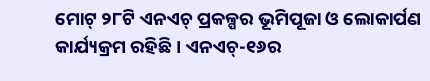ମୋଟ୍ ୨୮ଟି ଏନଏଚ୍ ପ୍ରକଳ୍ପର ଭୂମିପୂଜା ଓ ଲୋକାର୍ପଣ କାର୍ଯ୍ୟକ୍ରମ ରହିଛି । ଏନଏଚ୍-୧୬ର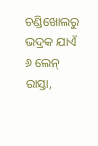ଚଣ୍ଡିଖୋଲରୁ ଭଦ୍ରକ ଯାଏଁ ୬ ଲେନ୍ ରାସ୍ତା,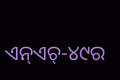ଏନ୍ଏଚ୍-୪୯ର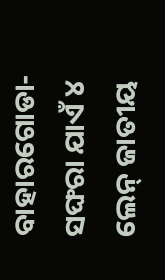ବାହାରଗୋଡା-ସଙ୍ଘରା ଯାଏଁ ୪ ଲେନ୍ ଜାତୀୟ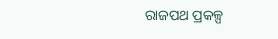ରାଜପଥ ପ୍ରକଳ୍ପ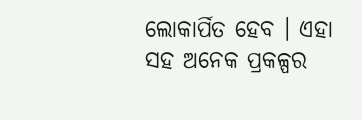ଲୋକାର୍ପିତ ହେବ । ଏହା ସହ ଅନେକ ପ୍ରକଳ୍ପର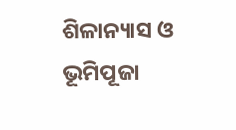ଶିଳାନ୍ୟାସ ଓ ଭୂମିପୂଜା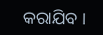କରାଯିବ ।